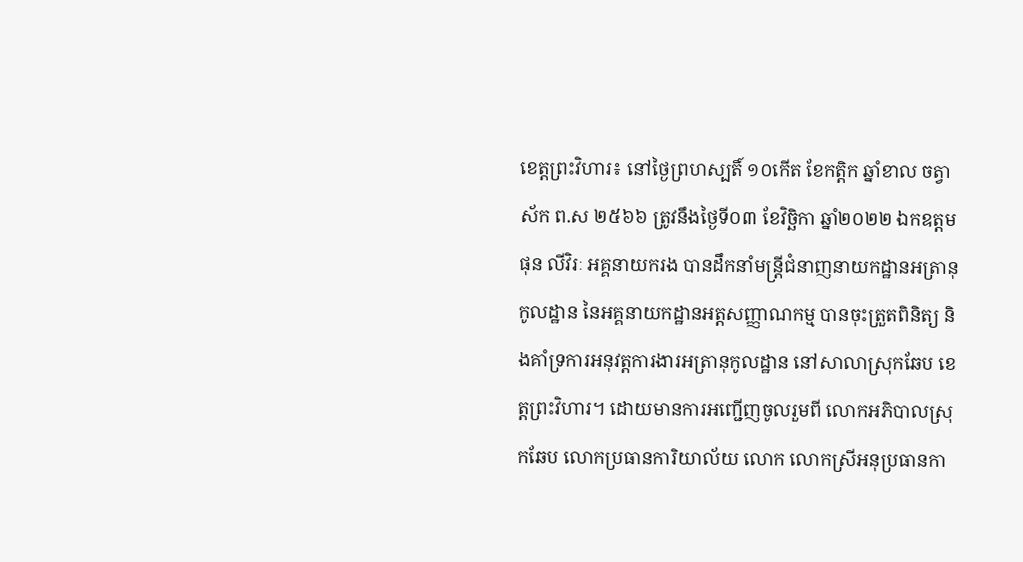ខេត្តព្រះវិហារ៖ នៅថ្ងៃព្រហស្បតិ៍ ១០កើត ខែកត្តិក ឆ្នាំខាល ចត្វាស័ក ព.ស ២៥៦៦ ត្រូវនឹងថ្ងៃទី០៣ ខែវិច្ឆិកា ឆ្នាំ២០២២ ឯកឧត្ដម ផុន លីវិរៈ អគ្គនាយករង បានដឹកនាំមន្រ្តីជំនាញនាយកដ្ឋានអត្រានុកូលដ្ឋាន នៃអគ្គនាយកដ្ឋានអត្តសញ្ញាណកម្ម បានចុះត្រួតពិនិត្យ និងគាំទ្រការអនុវត្តការងារអត្រានុកូលដ្ឋាន នៅសាលាស្រុកឆែប ខេត្តព្រះវិហារ។ ដោយមានការអញ្ជើញចូលរួមពី លោកអភិបាលស្រុកឆែប លោកប្រធានការិយាល័យ លោក លោកស្រីអនុប្រធានកា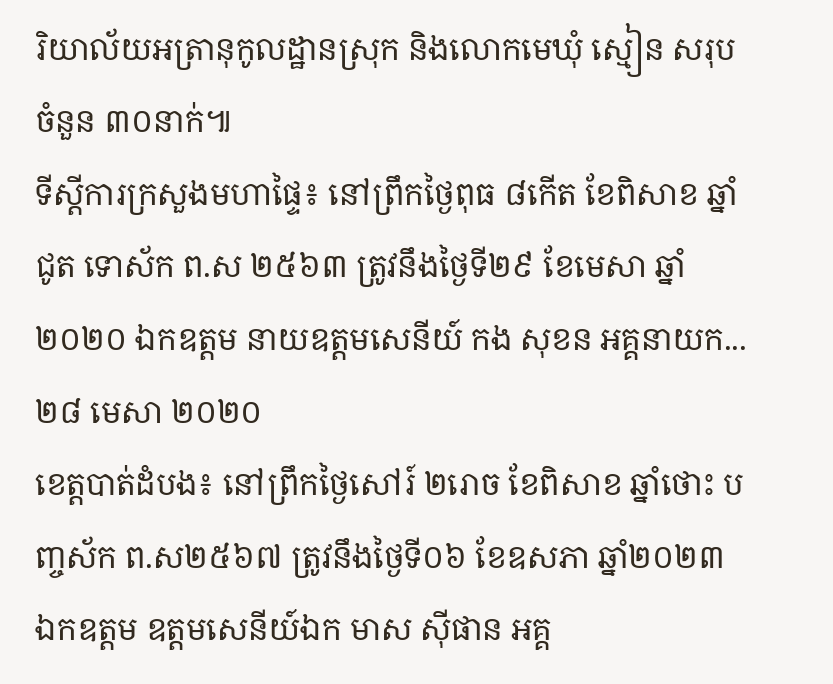រិយាល័យអត្រានុកូលដ្ឋានស្រុក និងលោកមេឃុំ ស្មៀន សរុបចំនួន ៣០នាក់៕
ទីស្តីការក្រសួងមហាផ្ទៃ៖ នៅព្រឹកថ្ងៃពុធ ៨កើត ខែពិសាខ ឆ្នាំជូត ទោស័ក ព.ស ២៥៦៣ ត្រូវនឹងថ្ងៃទី២៩ ខែមេសា ឆ្នាំ២០២០ ឯកឧត្តម នាយឧត្តមសេនីយ៍ កង សុខន អគ្គនាយក...
២៨ មេសា ២០២០
ខេត្តបាត់ដំបង៖ នៅព្រឹកថ្ងៃសៅរ៍ ២រោច ខែពិសាខ ឆ្នាំថោះ បញ្ចស័ក ព.ស២៥៦៧ ត្រូវនឹងថ្ងៃទី០៦ ខែឧសភា ឆ្នាំ២០២៣ ឯកឧត្ដម ឧត្តមសេនីយ៍ឯក មាស សុីផាន អគ្គ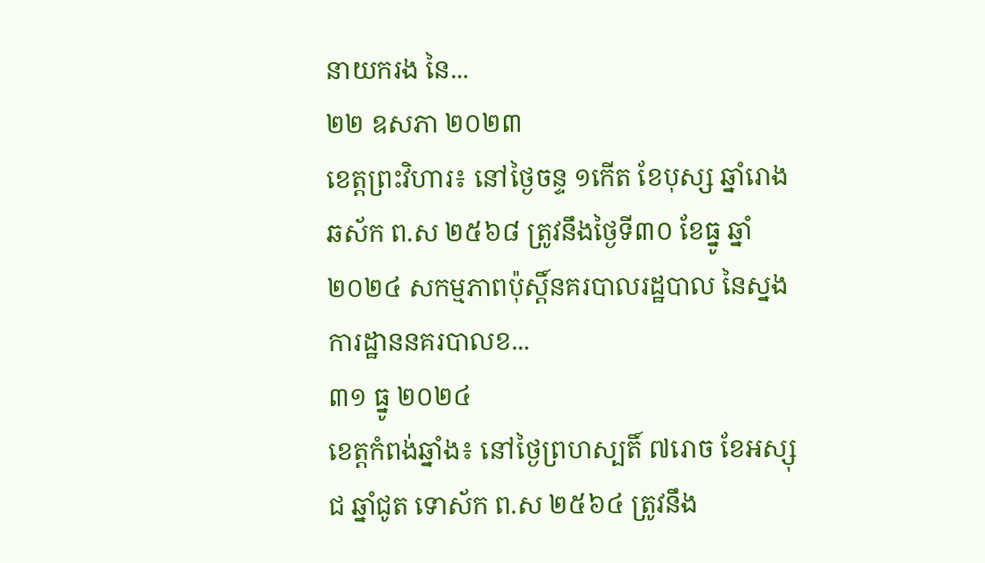នាយករង នៃ...
២២ ឧសភា ២០២៣
ខេត្តព្រះវិហារ៖ នៅថ្ងៃចន្ទ ១កើត ខែបុស្ស ឆ្នាំរោង ឆស័ក ព.ស ២៥៦៨ ត្រូវនឹងថ្ងៃទី៣០ ខែធ្នូ ឆ្នាំ២០២៤ សកម្មភាពប៉ុស្តិ៍នគរបាលរដ្ឋបាល នៃស្នងការដ្ឋាននគរបាលខ...
៣១ ធ្នូ ២០២៤
ខេត្តកំពង់ឆ្នាំង៖ នៅថ្ងៃព្រហស្បតិ៍ ៧រោច ខែអស្សុជ ឆ្នាំជូត ទោស័ក ព.ស ២៥៦៤ ត្រូវនឹង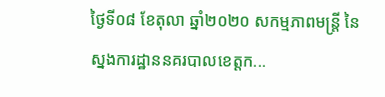ថ្ងៃទី០៨ ខែតុលា ឆ្នាំ២០២០ សកម្មភាពមន្រ្តី នៃស្នងការដ្ឋាននគរបាលខេត្តក...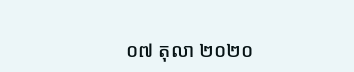០៧ តុលា ២០២០